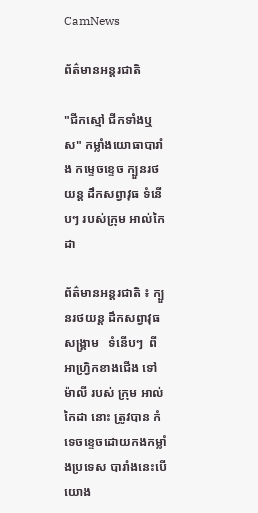CamNews

ព័ត៌មានអន្តរជាតិ

"ជីកស្មៅ ជីកទាំងឬស" កម្លាំងយោធាបារាំង កម្ទេចខ្ទេច ក្បួនរថយន្ត ដឹកសព្វាវុធ ទំនើបៗ របស់ក្រុម អាល់កៃដា

ព័ត៌មានអន្តរជាតិ ៖ ក្បួនរថយន្ត ដឹកសព្វាវុធសង្គ្រាម   ទំនើបៗ  ពី អាហ្វ្រិកខាងជើង ទៅ ម៉ាលី របស់ ក្រុម អាល់កៃដា នោះ ត្រូវបាន កំទេចខ្ទេចដោយកងកម្លាំងប្រទេស បារាំងនេះបើយោង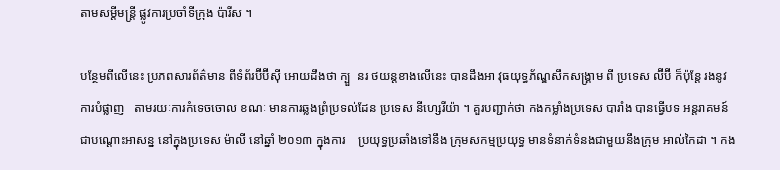តាមសម្តីមន្រ្តី ផ្លូវការប្រចាំទីក្រុង ប៉ារីស ។

បន្ថែមពីលើនេះ ប្រភពសារព័ត៌មាន ពីទំព័រប៊ីប៊ីស៊ី អោយដឹងថា ក្បួ  នរ ថយន្តខាងលើនេះ បានដឹងអា វុធយុទ្ធភ័ណ្ឌសឹកសង្គ្រាម ពី ប្រទេស ល៊ីប៊ី ក៏ប៉ុន្តែ រងនូវការបំផ្លាញ   តាមរយៈការកំទេចចោល ខណៈ មានការឆ្លងព្រំប្រទល់ដែន ប្រទេស នីហ្សេរីយ៉ា ។ គួរបញ្ជាក់ថា កងកម្លាំងប្រទេស បារាំង បានធ្វើបទ អន្តរាគមន៍ ជាបណ្តោះអាសន្ន នៅក្នុងប្រទេស ម៉ាលី នៅឆ្នាំ ២០១៣ ក្នុងការ    ប្រយុទ្ធប្រឆាំងទៅនឹង ក្រុមសកម្មប្រយុទ្ធ មានទំនាក់ទំនងជាមួយនឹងក្រុម អាល់កៃដា ។ កង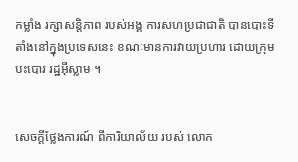កម្លាំង រក្សាសន្តិភាព របស់អង្គ ការសហប្រជាជាតិ បានបោះទីតាំងនៅក្នុងប្រទេសនេះ ខណៈមានការវាយប្រហារ ដោយក្រុមបះបោរ រដ្ឋអ៊ីស្លាម ។


សេចក្តីថ្លែងការណ៍ ពីការិយាល័យ របស់ លោក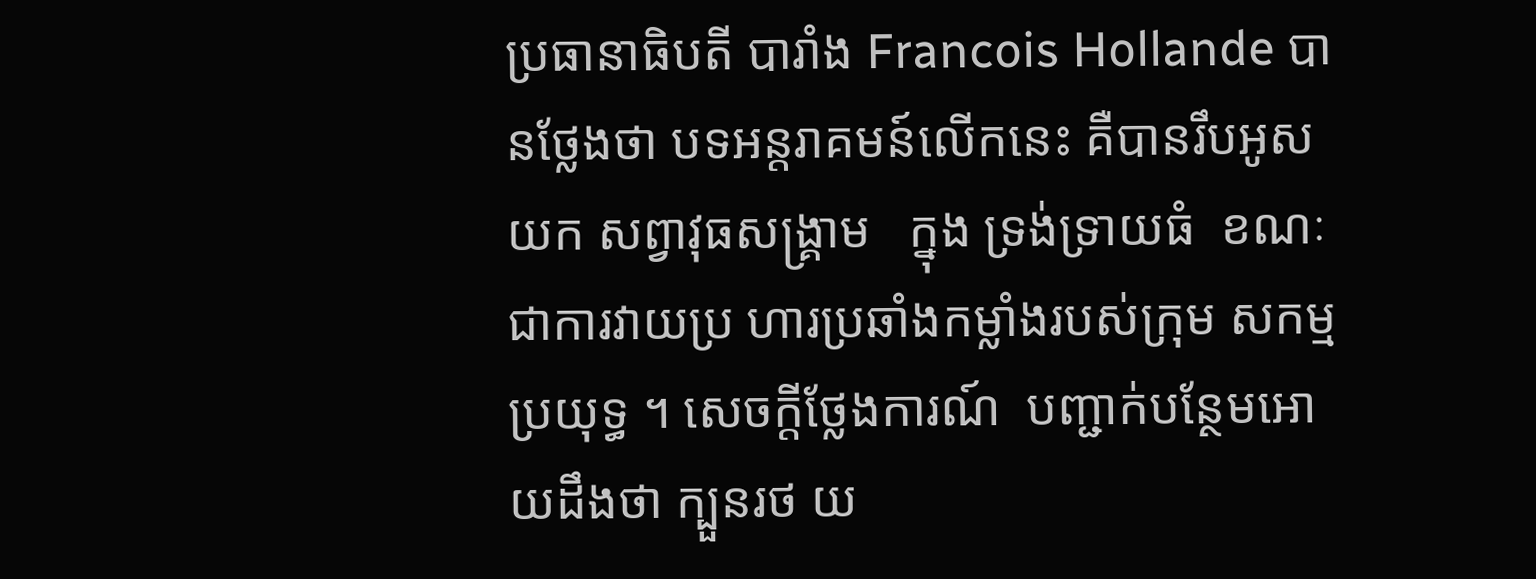ប្រធានាធិបតី បារាំង Francois Hollande បានថ្លែងថា បទអន្តរាគមន៍លើកនេះ គឺបានរឹបអូសយក សព្វាវុធសង្គ្រាម   ក្នុង ទ្រង់ទ្រាយធំ  ខណៈជាការវាយប្រ ហារប្រឆាំងកម្លាំងរបស់ក្រុម សកម្មប្រយុទ្ធ ។ សេចក្តីថ្លែងការណ៍  បញ្ជាក់បន្ថែមអោយដឹងថា ក្បួនរថ យ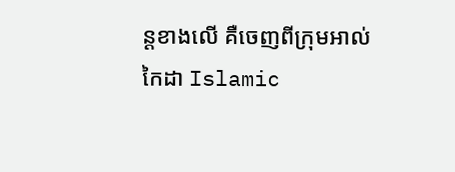ន្តខាងលើ គឺចេញពីក្រុមអាល់កៃដា Islamic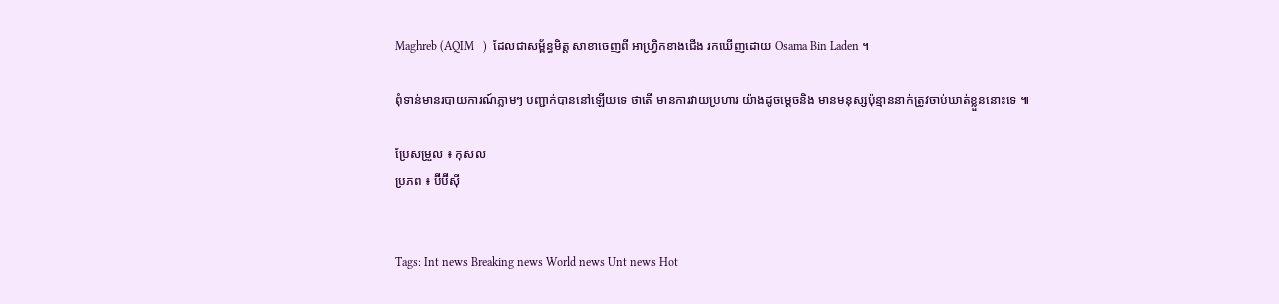Maghreb (AQIM   )  ដែលជាសម្ព័ន្ធមិត្ត សាខាចេញពី អាហ្វ្រិកខាងជើង រកឃើញដោយ Osama Bin Laden ។

ពុំទាន់មានរបាយការណ៍ភ្លាមៗ បញ្ជាក់បាននៅឡើយទេ ថាតើ មានការវាយប្រហារ យ៉ាងដូចម្តេចនិង មានមនុស្សប៉ុន្មាននាក់ត្រូវចាប់ឃាត់ខ្លួននោះទេ ៕

ប្រែសម្រួល ៖ កុសល
ប្រភព ៖ ប៊ីប៊ីស៊ី


Tags: Int news Breaking news World news Unt news Hot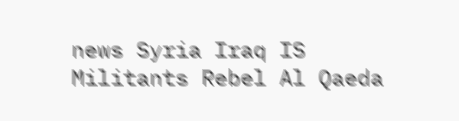news Syria Iraq IS Militants Rebel Al Qaeda